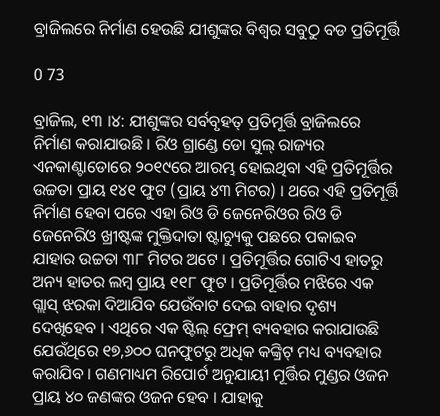ବ୍ରାଜିଲରେ ନିର୍ମାଣ ହେଉଛି ଯୀଶୁଙ୍କର ବିଶ୍ୱର ସବୁଠୁ ବଡ ପ୍ରତିମୂର୍ତ୍ତି

0 73

ବ୍ରାଜିଲ, ୧୩ ।୪: ଯୀଶୁଙ୍କର ସର୍ବବୃହତ୍ ପ୍ରତିମୂର୍ତ୍ତି ବ୍ରାଜିଲରେ ନିର୍ମାଣ କରାଯାଉଛି । ରିଓ ଗ୍ରାଣ୍ଡେ ଡୋ ସୁଲ୍ ରାଜ୍ୟର ଏନକାଣ୍ଟାଡୋରେ ୨୦୧୯ରେ ଆରମ୍ଭ ହୋଇଥିବା ଏହି ପ୍ରତିମୂର୍ତ୍ତିର ଉଚ୍ଚତା ପ୍ରାୟ ୧୪୧ ଫୁଟ (ପ୍ରାୟ ୪୩ ମିଟର) । ଥରେ ଏହି ପ୍ରତିମୂର୍ତ୍ତି ନିର୍ମାଣ ହେବା ପରେ ଏହା ରିଓ ଡି ଜେନେରିଓର ରିଓ ଡି ଜେନେରିଓ ଖ୍ରୀଷ୍ଟଙ୍କ ମୁକ୍ତିଦାତା ଷ୍ଟାଚ୍ୟୁକୁ ପଛରେ ପକାଇବ ଯାହାର ଉଚ୍ଚତା ୩୮ ମିଟର ଅଟେ । ପ୍ରତିମୂର୍ତ୍ତିର ଗୋଟିଏ ହାତରୁ ଅନ୍ୟ ହାତର ଲମ୍ବ ପ୍ରାୟ ୧୧୮ ଫୁଟ । ପ୍ରତିମୂର୍ତ୍ତିର ମଝିରେ ଏକ ଗ୍ଲାସ୍ ଝରକା ଦିଆଯିବ ଯେଉଁବାଟ ଦେଇ ବାହାର ଦୃଶ୍ୟ ଦେଖିହେବ । ଏଥିରେ ଏକ ଷ୍ଟିଲ୍ ଫ୍ରେମ୍ ବ୍ୟବହାର କରାଯାଉଛି ଯେଉଁଥିରେ ୧୭,୬୦୦ ଘନଫୁଟରୁ ଅଧିକ କଙ୍କ୍ରିଟ୍ ମଧ୍ୟ ବ୍ୟବହାର କରାଯିବ । ଗଣମାଧ୍ୟମ ରିପୋର୍ଟ ଅନୁଯାୟୀ ମୂର୍ତ୍ତିର ମୁଣ୍ଡର ଓଜନ ପ୍ରାୟ ୪୦ ଜଣଙ୍କର ଓଜନ ହେବ । ଯାହାକୁ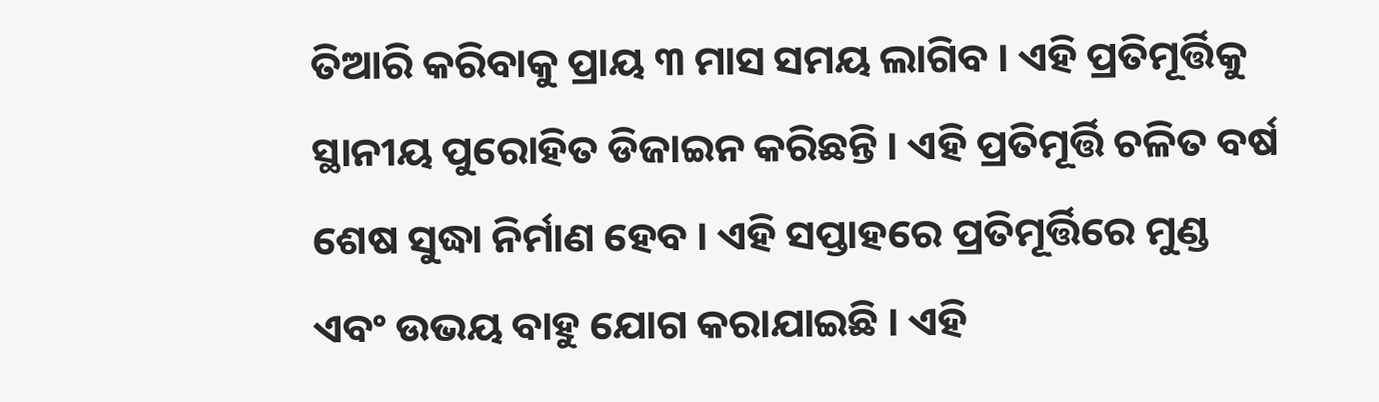ତିଆରି କରିବାକୁ ପ୍ରାୟ ୩ ମାସ ସମୟ ଲାଗିବ । ଏହି ପ୍ରତିମୂର୍ତ୍ତିକୁ ସ୍ଥାନୀୟ ପୁରୋହିତ ଡିଜାଇନ କରିଛନ୍ତି । ଏହି ପ୍ରତିମୂର୍ତ୍ତି ଚଳିତ ବର୍ଷ ଶେଷ ସୁଦ୍ଧା ନିର୍ମାଣ ହେବ । ଏହି ସପ୍ତାହରେ ପ୍ରତିମୂର୍ତ୍ତିରେ ମୁଣ୍ଡ ଏବଂ ଉଭୟ ବାହୁ ଯୋଗ କରାଯାଇଛି । ଏହି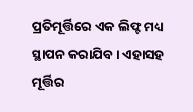ପ୍ରତିମୂର୍ତ୍ତିରେ ଏକ ଲିଫ୍ଟ ମଧ୍ୟ ସ୍ଥାପନ କରାଯିବ । ଏହାସହ ମୂର୍ତ୍ତିର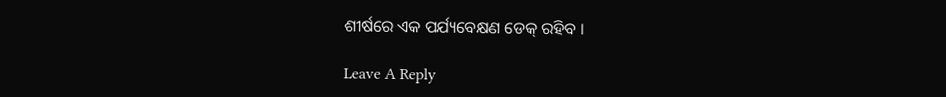ଶୀର୍ଷରେ ଏକ ପର୍ଯ୍ୟବେକ୍ଷଣ ଡେକ୍ ରହିବ ।

Leave A Reply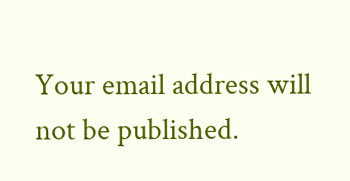Your email address will not be published.